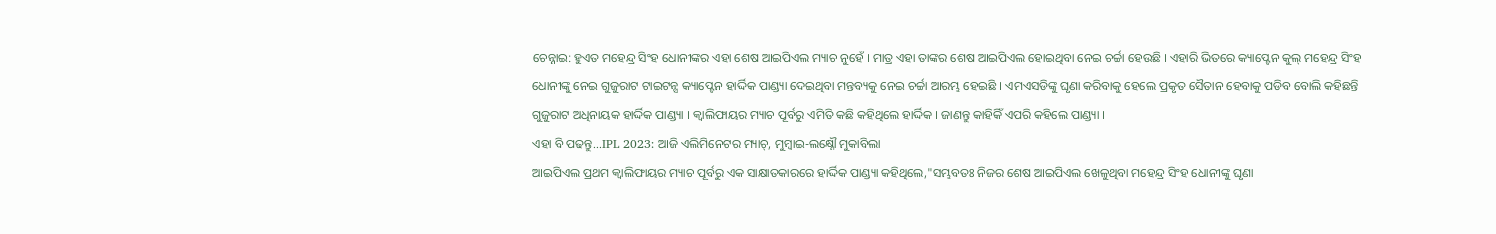ଚେନ୍ନାଇ: ହୁଏତ ମହେନ୍ଦ୍ର ସିଂହ ଧୋନୀଙ୍କର ଏହା ଶେଷ ଆଇପିଏଲ ମ୍ୟାଚ ନୁହେଁ । ମାତ୍ର ଏହା ତାଙ୍କର ଶେଷ ଆଇପିଏଲ ହୋଇଥିବା ନେଇ ଚର୍ଚ୍ଚା ହେଉଛି । ଏହାରି ଭିତରେ କ୍ୟାପ୍ଟେନ କୁଲ୍ ମହେନ୍ଦ୍ର ସିଂହ ଧୋନୀଙ୍କୁ ନେଇ ଗୁଜୁରାଟ ଟାଇଟନ୍ସ କ୍ୟାପ୍ଟେନ ହାର୍ଦ୍ଦିକ ପାଣ୍ଡ୍ୟା ଦେଇଥିବା ମନ୍ତବ୍ୟକୁ ନେଇ ଚର୍ଚ୍ଚା ଆରମ୍ଭ ହେଇଛି । ଏମଏସଡିଙ୍କୁ ଘୃଣା କରିବାକୁ ହେଲେ ପ୍ରକୃତ ସୈତାନ ହେବାକୁ ପଡିବ ବୋଲି କହିଛନ୍ତି ଗୁଜୁରାଟ ଅଧିନାୟକ ହାର୍ଦ୍ଦିକ ପାଣ୍ଡ୍ୟା । କ୍ବାଲିଫାୟର ମ୍ୟାଚ ପୂର୍ବରୁ ଏମିତି କଛି କହିଥିଲେ ହାର୍ଦ୍ଦିକ । ଜାଣନ୍ତୁ କାହିକିଁ ଏପରି କହିଲେ ପାଣ୍ଡ୍ୟା ।
ଏହା ବି ପଢନ୍ତୁ...IPL 2023: ଆଜି ଏଲିମିନେଟର ମ୍ୟାଚ୍, ମୁମ୍ବାଇ-ଲକ୍ଷ୍ନୌ ମୁକାବିଲା
ଆଇପିଏଲ ପ୍ରଥମ କ୍ବାଲିଫାୟର ମ୍ୟାଚ ପୂର୍ବରୁ ଏକ ସାକ୍ଷାତକାରରେ ହାର୍ଦ୍ଦିକ ପାଣ୍ଡ୍ୟା କହିଥିଲେ,"ସମ୍ଭବତଃ ନିଜର ଶେଷ ଆଇପିଏଲ ଖେଳୁଥିବା ମହେନ୍ଦ୍ର ସିଂହ ଧୋନୀଙ୍କୁ ଘୃଣା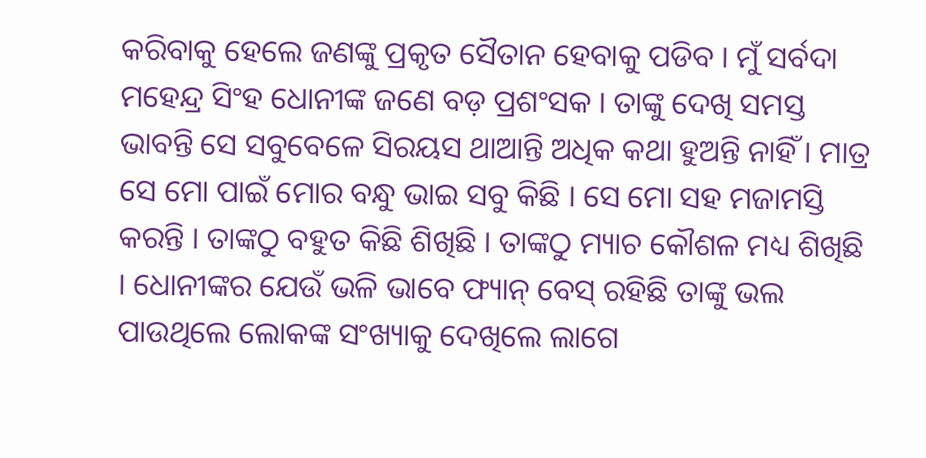କରିବାକୁ ହେଲେ ଜଣଙ୍କୁ ପ୍ରକୃତ ସୈତାନ ହେବାକୁ ପଡିବ । ମୁଁ ସର୍ବଦା ମହେନ୍ଦ୍ର ସିଂହ ଧୋନୀଙ୍କ ଜଣେ ବଡ଼ ପ୍ରଶଂସକ । ତାଙ୍କୁ ଦେଖି ସମସ୍ତ ଭାବନ୍ତି ସେ ସବୁବେଳେ ସିରୟସ ଥାଆନ୍ତି ଅଧିକ କଥା ହୁଅନ୍ତି ନାହିଁ । ମାତ୍ର ସେ ମୋ ପାଇଁ ମୋର ବନ୍ଧୁ ଭାଇ ସବୁ କିଛି । ସେ ମୋ ସହ ମଜାମସ୍ତି କରନ୍ତି । ତାଙ୍କଠୁ ବହୁତ କିଛି ଶିଖିଛି । ତାଙ୍କଠୁ ମ୍ୟାଚ କୌଶଳ ମଧ୍ୟ ଶିଖିଛି । ଧୋନୀଙ୍କର ଯେଉଁ ଭଳି ଭାବେ ଫ୍ୟାନ୍ ବେସ୍ ରହିଛି ତାଙ୍କୁ ଭଲ ପାଉଥିଲେ ଲୋକଙ୍କ ସଂଖ୍ୟାକୁ ଦେଖିଲେ ଲାଗେ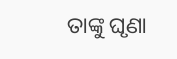ତାଙ୍କୁ ଘୃଣା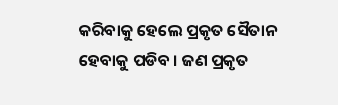କରିବାକୁ ହେଲେ ପ୍ରକୃତ ସୈତାନ ହେବାକୁ ପଡିବ । ଜଣ ପ୍ରକୃତ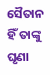ସୈତାନ ହିଁ ତାଙ୍କୁ ଘୃଣା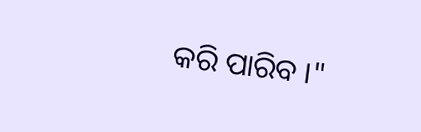କରି ପାରିବ ।"